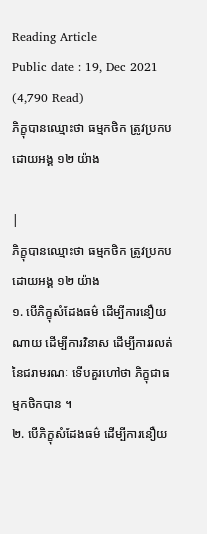Reading Article
Public date : 19, Dec 2021 (4,790 Read)
ភិក្ខុបានឈ្មោះថា ធម្មកថិក ត្រូវប្រកបដោយអង្គ ១២ យ៉ាង

|
ភិក្ខុបានឈ្មោះថា ធម្មកថិក ត្រូវប្រកបដោយអង្គ ១២ យ៉ាង
១. បើភិក្ខុសំដែងធម៌ ដើម្បីការនឿយណាយ ដើម្បីការវិនាស ដើម្បីការរលត់ នៃជរាមរណៈ ទើបគួរហៅថា ភិក្ខុជាធម្មកថិកបាន ។
២. បើភិក្ខុសំដែងធម៌ ដើម្បីការនឿយ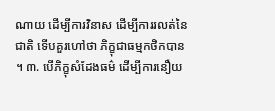ណាយ ដើម្បីការវិនាស ដើម្បីការរលត់នៃជាតិ ទើបគួរហៅថា ភិក្ខុជាធម្មកថិកបាន ។ ៣. បើភិក្ខុសំដែងធម៌ ដើម្បីការនឿយ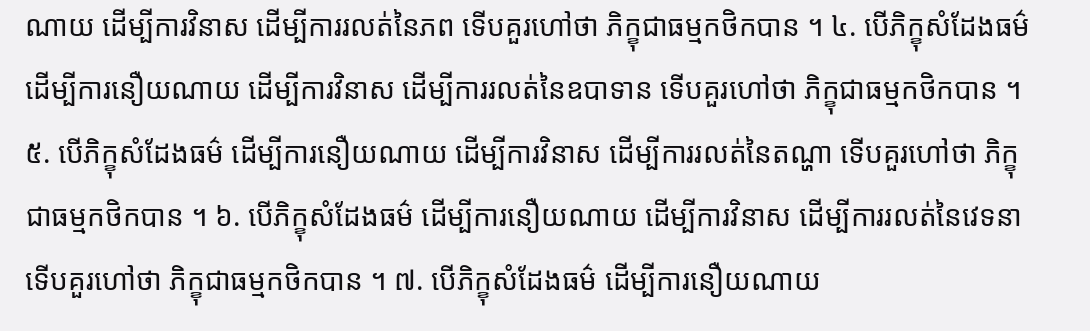ណាយ ដើម្បីការវិនាស ដើម្បីការរលត់នៃភព ទើបគួរហៅថា ភិក្ខុជាធម្មកថិកបាន ។ ៤. បើភិក្ខុសំដែងធម៌ ដើម្បីការនឿយណាយ ដើម្បីការវិនាស ដើម្បីការរលត់នៃឧបាទាន ទើបគួរហៅថា ភិក្ខុជាធម្មកថិកបាន ។ ៥. បើភិក្ខុសំដែងធម៌ ដើម្បីការនឿយណាយ ដើម្បីការវិនាស ដើម្បីការរលត់នៃតណ្ហា ទើបគួរហៅថា ភិក្ខុជាធម្មកថិកបាន ។ ៦. បើភិក្ខុសំដែងធម៌ ដើម្បីការនឿយណាយ ដើម្បីការវិនាស ដើម្បីការរលត់នៃវេទនា ទើបគួរហៅថា ភិក្ខុជាធម្មកថិកបាន ។ ៧. បើភិក្ខុសំដែងធម៌ ដើម្បីការនឿយណាយ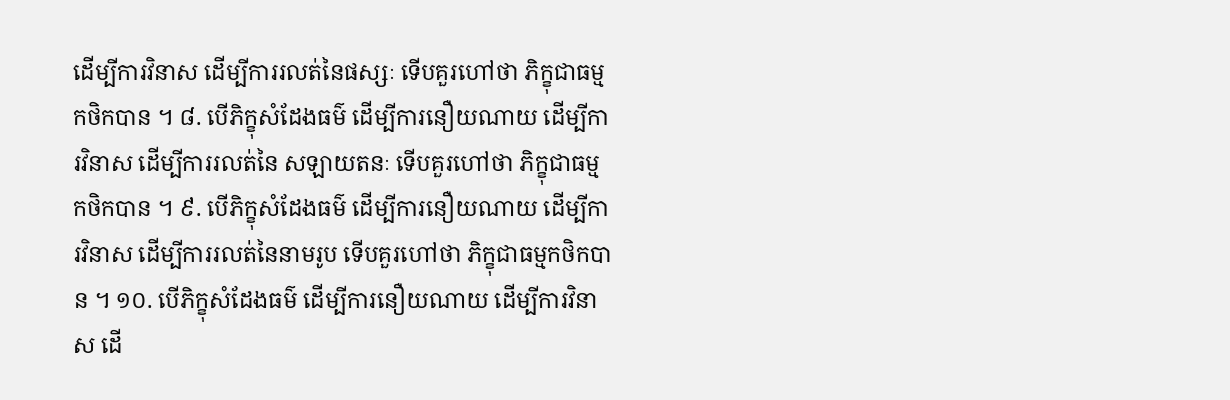ដើម្បីការវិនាស ដើម្បីការរលត់នៃផស្សៈ ទើបគួរហៅថា ភិក្ខុជាធម្មកថិកបាន ។ ៨. បើភិក្ខុសំដែងធម៌ ដើម្បីការនឿយណាយ ដើម្បីការវិនាស ដើម្បីការរលត់នៃ សឡាយតនៈ ទើបគួរហៅថា ភិក្ខុជាធម្មកថិកបាន ។ ៩. បើភិក្ខុសំដែងធម៌ ដើម្បីការនឿយណាយ ដើម្បីការវិនាស ដើម្បីការរលត់នៃនាមរូប ទើបគួរហៅថា ភិក្ខុជាធម្មកថិកបាន ។ ១០. បើភិក្ខុសំដែងធម៌ ដើម្បីការនឿយណាយ ដើម្បីការវិនាស ដើ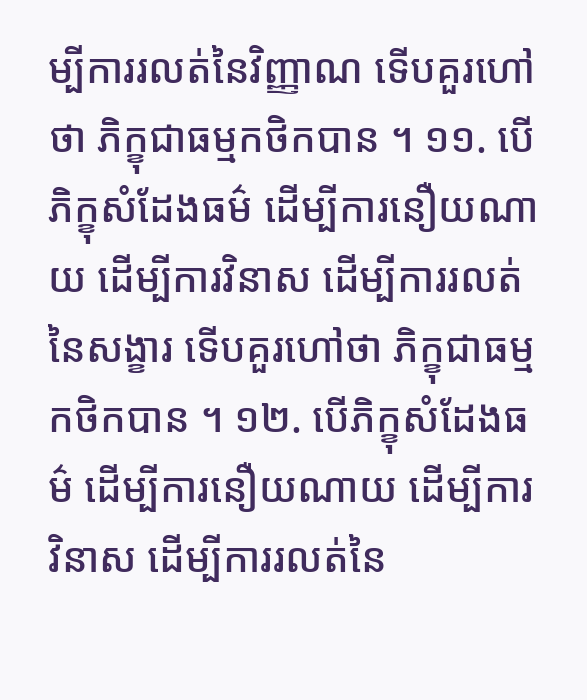ម្បីការរលត់នៃវិញ្ញាណ ទើបគួរហៅថា ភិក្ខុជាធម្មកថិកបាន ។ ១១. បើភិក្ខុសំដែងធម៌ ដើម្បីការនឿយណាយ ដើម្បីការវិនាស ដើម្បីការរលត់នៃសង្ខារ ទើបគួរហៅថា ភិក្ខុជាធម្មកថិកបាន ។ ១២. បើភិក្ខុសំដែងធម៌ ដើម្បីការនឿយណាយ ដើម្បីការវិនាស ដើម្បីការរលត់នៃ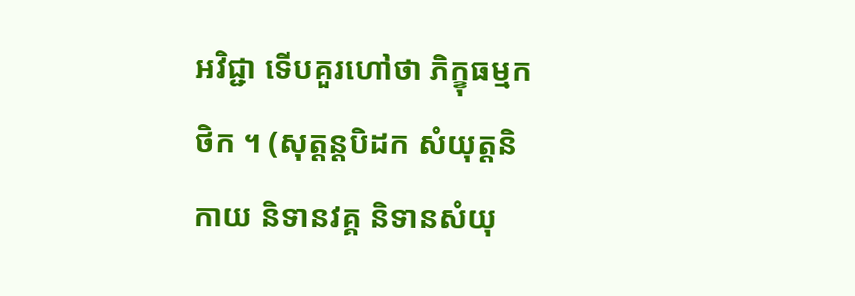អវិជ្ជា ទើបគួរហៅថា ភិក្ខុធម្មកថិក ។ (សុត្តន្តបិដក សំយុត្តនិកាយ និទានវគ្គ និទានសំយុ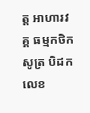ត្ត អាហារវគ្គ ធម្មកថិកសូត្រ បិដកលេខ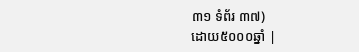៣១ ទំព័រ ៣៧)
ដោយ៥០០០ឆ្នាំ |